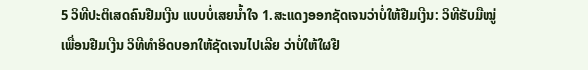5 ວິທີປະຕິເສດຄົນຢືມເງີນ ແບບບໍ່ເສຍນໍ້າໃຈ 1.ສະແດງອອກຊັດເຈນວ່າບໍ່ໃຫ້ຢືມເງີນ: ວິທີຮັບມືໝູ່ເພື່ອນຢືມເງີນ ວິທີທຳອິດບອກໃຫ້ຊັດເຈນໄປເລີຍ ວ່າບໍ່ໃຫ້ໃຜຢື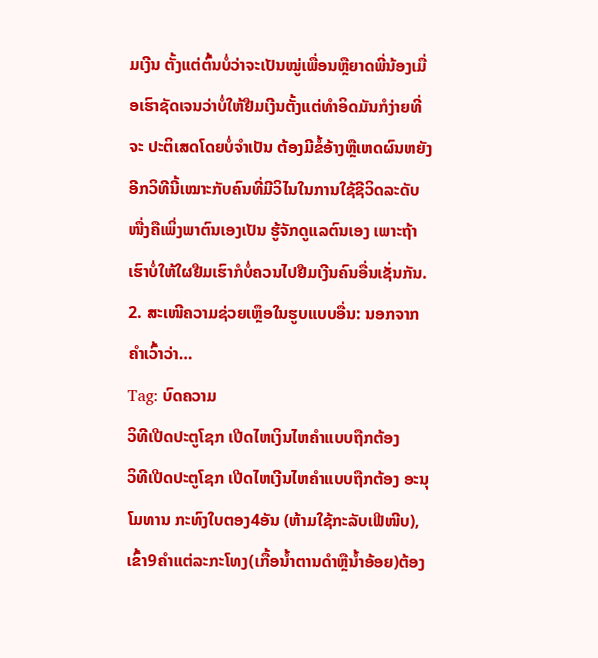ມເງີນ ຕັ້ງແຕ່ຕົ້ນບໍ່ວ່າຈະເປັນໝູ່ເພື່ອນຫຼືຍາດພີ່ນ້ອງເມື່ອເຮົາຊັດເຈນວ່າບໍ່ໃຫ້ຢືມເງີນຕັ້ງແຕ່ທຳອິດມັນກໍງ່າຍທີ່ຈະ ປະຕິເສດໂດຍບໍ່ຈຳເປັນ ຕ້ອງມີຂໍ້ອ້າງຫຼືເຫດຜົນຫຍັງ ອີກວິທີນີ້ເໝາະກັບຄົນທີ່ມີວິໄນໃນການໃຊ້ຊີວິດລະດັບໜື່ງຄືເພິ່ງພາຕົນເອງເປັນ ຮູ້ຈັກດູແລຕົນເອງ ເພາະຖ້າເຮົາບໍ່ໃຫ້ໃຜຢືມເຮົາກໍບໍ່ຄວນໄປຢືມເງີນຄົນອື່ນເຊັ່ນກັນ. 2. ສະເໜີຄວາມຊ່ວຍເຫຼຶອໃນຮູບແບບອື່ນ: ນອກຈາກຄຳເວົ້າວ່າ…
Tag: ບົດຄວາມ
ວິທີເປີດປະຕູໂຊກ ເປີດໄຫເງິນໄຫຄຳແບບຖືກຕ້ອງ
ວິທີເປີດປະຕູໂຊກ ເປີດໄຫເງີນໄຫຄໍາແບບຖືກຕ້ອງ ອະນຸໂມທານ ກະທົງໃບຕອງ4ອັນ (ຫ້າມໃຊ້ກະລັບເຟີໜີບ), ເຂົ້າ9ຄໍາແຕ່ລະກະໂທງ(ເກື້ອນໍ້າຕານດຳຫຼືນໍ້າອ້ອຍ)ຕ້ອງ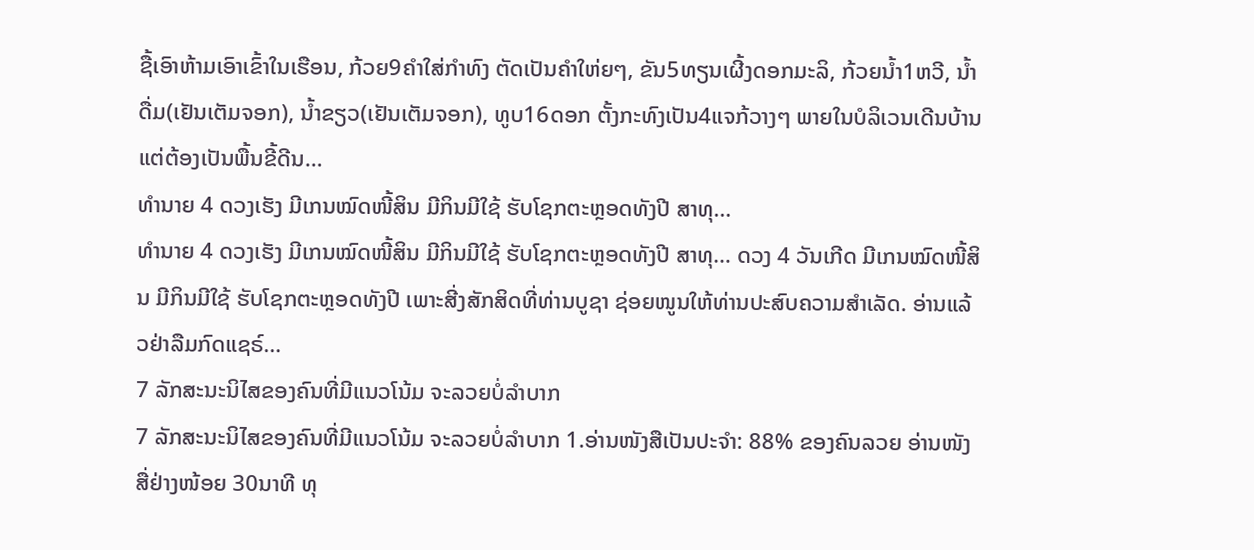ຊື້ເອົາຫ້າມເອົາເຂົ້າໃນເຮືອນ, ກ້ວຍ9ຄໍາໃສ່ກຳທົງ ຕັດເປັນຄໍາໃຫ່ຍໆ, ຂັນ5ທຽນເຜີ້ງດອກມະລິ, ກ້ວຍນໍ້າ1ຫວີ, ນໍ້າດື່ມ(ເຢັນເຕັມຈອກ), ນໍ້າຂຽວ(ເຢັນເຕັມຈອກ), ທູບ16ດອກ ຕັ້ງກະທົງເປັນ4ແຈກ້ວາງໆ ພາຍໃນບໍລິເວນເດີນບ້ານ ແຕ່ຕ້ອງເປັນພື້ນຂີ້ດີນ…
ທຳນາຍ 4 ດວງເຮັງ ມີເກນໝົດໜີ້ສິນ ມີກິນມີໃຊ້ ຮັບໂຊກຕະຫຼອດທັງປີ ສາທຸ…
ທຳນາຍ 4 ດວງເຮັງ ມີເກນໝົດໜີ້ສິນ ມີກິນມີໃຊ້ ຮັບໂຊກຕະຫຼອດທັງປີ ສາທຸ… ດວງ 4 ວັນເກີດ ມີເກນໝົດໜີ້ສິນ ມີກິນມີໃຊ້ ຮັບໂຊກຕະຫຼອດທັງປີ ເພາະສີ່ງສັກສິດທີ່ທ່ານບູຊາ ຊ່ອຍໜູນໃຫ້ທ່ານປະສົບຄວາມສຳເລັດ. ອ່ານແລ້ວຢ່າລືມກົດແຊຣ໌…
7 ລັກສະນະນິໄສຂອງຄົນທີ່ມີແນວໂນ້ມ ຈະລວຍບໍ່ລຳບາກ
7 ລັກສະນະນິໄສຂອງຄົນທີ່ມີແນວໂນ້ມ ຈະລວຍບໍ່ລຳບາກ 1.ອ່ານໜັງສືເປັນປະຈຳ: 88% ຂອງຄົນລວຍ ອ່ານໜັງສື່ຢ່າງໜ້ອຍ 30ນາທີ ທຸ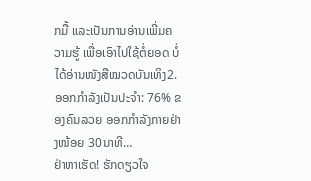ກມື້ ແລະເປັນການອ່ານເພີ່ມຄວາມຮູ້ ເພື່ອເອົາໄປໃຊ້ຕໍ່ຍອດ ບໍ່ໄດ້ອ່ານໜັງສືໝວດບັນເທິງ2.ອອກກຳລັງເປັນປະຈຳ: 76% ຂອງຄົນລວຍ ອອກກຳລັງກາຍຢ່າງໜ້ອຍ 30ນາທີ…
ຢ່າຫາເຮັດ! ຮັກດຽວໃຈ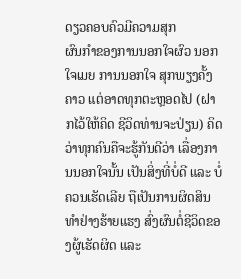ດຽວຄອບຄົວມີຄວາມສຸກ
ຜົນກຳຂອງການນອກໃຈຜົວ ນອກໃຈເມຍ ການນອກໃຈ ສຸກພຽງຄັ້ງຄາວ ແຕ່ອາດທຸກຕະຫຼອດໄປ (ຝາກໄວ້ໃຫ້ຄິດ ຊີວິດທ່ານຈະປ່ຽນ) ຄິດວ່າທຸກຄົນຄືຈະຮູ້ກັນດີວ່າ ເລື່ອງການນອກໃຈນັ້ນ ເປັນສິ່ງທີ່ບໍ່ດີ ແລະ ບໍ່ຄວນເຮັດເລີຍ ຖືເປັນການຜິດສິນທຳຢ່າງຮ້າຍແຮງ ສົ່ງຜົນຕໍ່ຊີວິດຂອງຜູ້ເຮັດຜິດ ແລະ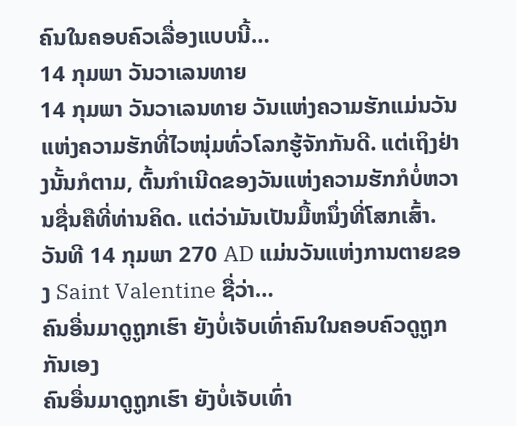ຄົນໃນຄອບຄົວເລື່ອງແບບນີ້…
14 ກຸມພາ ວັນວາເລນທາຍ
14 ກຸມພາ ວັນວາເລນທາຍ ວັນແຫ່ງຄວາມຮັກແມ່ນວັນແຫ່ງຄວາມຮັກທີ່ໄວໜຸ່ມທົ່ວໂລກຮູ້ຈັກກັນດີ. ແຕ່ເຖິງຢ່າງນັ້ນກໍຕາມ, ຕົ້ນກຳເນີດຂອງວັນແຫ່ງຄວາມຮັກກໍບໍ່ຫວານຊື່ນຄືທີ່ທ່ານຄິດ. ແຕ່ວ່າມັນເປັນມື້ຫນຶ່ງທີ່ໂສກເສົ້າ. ວັນທີ 14 ກຸມພາ 270 AD ແມ່ນວັນແຫ່ງການຕາຍຂອງ Saint Valentine ຊື່ວ່າ…
ຄົນອື່ນມາດູຖູກເຮົາ ຍັງບໍ່ເຈັບເທົ່າຄົນໃນຄອບຄົວດູຖູກກັນເອງ
ຄົນອື່ນມາດູຖູກເຮົາ ຍັງບໍ່ເຈັບເທົ່າ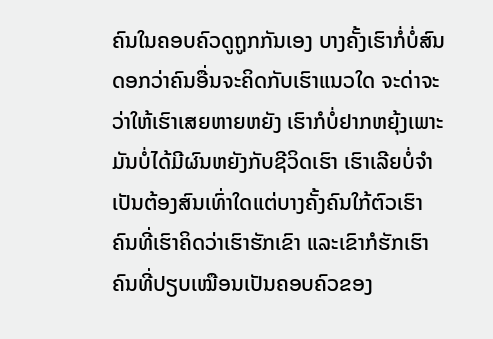ຄົນໃນຄອບຄົວດູຖູກກັນເອງ ບາງຄັ້ງເຮົາກໍ່ບໍ່ສົນດອກວ່າຄົນອື່ນຈະຄິດກັບເຮົາແນວໃດ ຈະດ່າຈະວ່າໃຫ້ເຮົາເສຍຫາຍຫຍັງ ເຮົາກໍບໍ່ຢາກຫຍຸ້ງເພາະມັນບໍ່ໄດ້ມີຜົນຫຍັງກັບຊີວິດເຮົາ ເຮົາເລີຍບໍ່ຈຳເປັນຕ້ອງສົນເທົ່າໃດແຕ່ບາງຄັ້ງຄົນໃກ້ຕົວເຮົາ ຄົນທີ່ເຮົາຄິດວ່າເຮົາຮັກເຂົາ ແລະເຂົາກໍຮັກເຮົາ ຄົນທີ່ປຽບເໝືອນເປັນຄອບຄົວຂອງ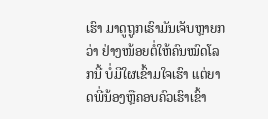ເຮົາ ມາດູຖູກເຮົາມັນເຈັບຫຼາຍກວ່າ ຢ່າງໜ້ອຍຕໍ່ໃຫ້ຄົນໝົດໂລກນີ້ ບໍ່ມີໃຜເຂົ້າມໃຈເຮົາ ແຕ່ຍາດພີ່ນ້ອງຫຼືຄອບຄົວເຮົາເຂົ້າ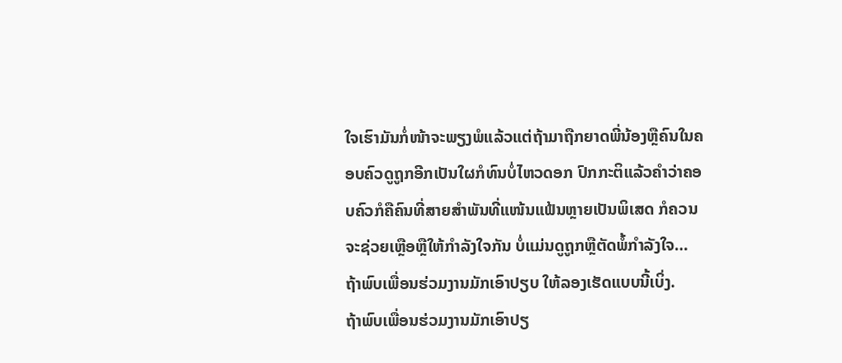ໃຈເຮົາມັນກໍ່ໜ້າຈະພຽງພໍແລ້ວແຕ່ຖ້າມາຖືກຍາດພີ່ນ້ອງຫຼືຄົນໃນຄອບຄົວດູຖູກອີກເປັນໃຜກໍທົນບໍ່ໄຫວດອກ ປົກກະຕິແລ້ວຄຳວ່າຄອບຄົວກໍຄືຄົນທີ່ສາຍສຳພັນທີ່ແໜ້ນແຟ້ນຫຼາຍເປັນພິເສດ ກໍຄວນຈະຊ່ວຍເຫຼືອຫຼືໃຫ້ກຳລັງໃຈກັນ ບໍ່ແມ່ນດູຖູກຫຼືຕັດພໍ້ກຳລັງໃຈ…
ຖ້າພົບເພື່ອນຮ່ວມງານມັກເອົາປຽບ ໃຫ້ລອງເຮັດແບບນີ້ເບິ່ງ.
ຖ້າພົບເພື່ອນຮ່ວມງານມັກເອົາປຽ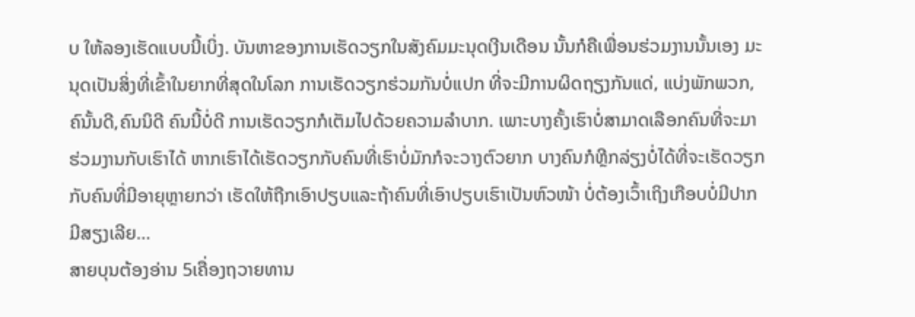ບ ໃຫ້ລອງເຮັດແບບນີ້ເບິ່ງ. ບັນຫາຂອງການເຮັດວຽກໃນສັງຄົມມະນຸດເງີນເດືອນ ນັ້ນກໍຄືເພື່ອນຮ່ວມງານນັ້ນເອງ ມະນຸດເປັນສິ່ງທີ່ເຂົ້າໃນຍາກທີ່ສຸດໃນໂລກ ການເຮັດວຽກຮ່ວມກັນບໍ່ແປກ ທີ່ຈະມີການຜິດຖຽງກັນແດ່, ແບ່ງພັກພວກ, ຄົນັ້ນດີ,ຄົນນິດີ ຄົນນີ້ບໍ່ດີ ການເຮັດວຽກກໍເຕັມໄປດ້ວຍຄວາມລຳບາກ. ເພາະບາງຄັ້ງເຮົາບໍ່ສາມາດເລືອກຄົນທີ່ຈະມາຮ່ວມງານກັບເຮົາໄດ້ ຫາກເຮົາໄດ້ເຮັດວຽກກັບຄົນທີ່ເຮົາບໍ່ມັກກໍຈະວາງຕົວຍາກ ບາງຄົນກໍຫຼີກລ່ຽງບໍ່ໄດ້ທີ່ຈະເຮັດວຽກກັບຄົນທີ່ມີອາຍຸຫຼາຍກວ່າ ເຮັດໃຫ້ຖືກເອົາປຽບແລະຖ້າຄົນທີ່ເອົາປຽບເຮົາເປັນຫົວໜ້າ ບໍ່ຕ້ອງເວົ້າເຖິງເກືອບບໍ່ມີປາກມີສຽງເລີຍ…
ສາຍບຸນຕ້ອງອ່ານ 5ເຄື່ອງຖວາຍທານ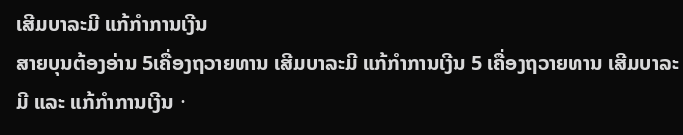ເສີມບາລະມີ ແກ້ກຳການເງີນ
ສາຍບຸນຕ້ອງອ່ານ 5ເຄື່ອງຖວາຍທານ ເສີມບາລະມີ ແກ້ກຳການເງີນ 5 ເຄື່ອງຖວາຍທານ ເສີມບາລະມີ ແລະ ແກ້ກຳການເງີນㆍ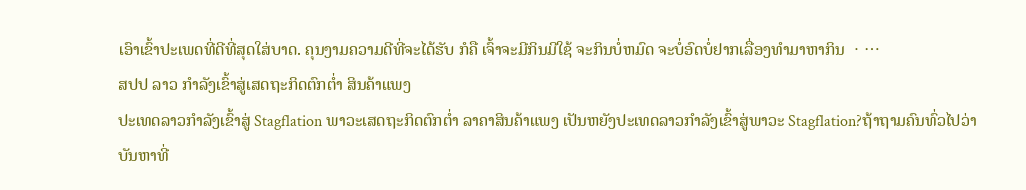ເອົາເຂົ້າປະເພດທີ່ດີທີ່ສຸດໃສ່ບາດ. ຄຸນງາມຄວາມດີທີ່ຈະໄດ້ຮັບ ກໍຄື ເຈົ້າຈະມີກິນມີໃຊ້ ຈະກິນບໍ່ຫມົດ ຈະບໍ່ອົດບໍ່ຢາກເລື່ອງທຳມາຫາກິນ ㆍ…
ສປປ ລາວ ກຳລັງເຂົ້າສູ່ເສດຖະກິດຕົກຕ່ຳ ສິນຄ້າແພງ
ປະເທດລາວກຳລັງເຂົ້າສູ່ Stagflation ພາວະເສດຖະກິດຕົກຕໍ່າ ລາຄາສິນຄ້າແພງ ເປັນຫຍັງປະເທດລາວກຳລັງເຂົ້າສູ່ພາວະ Stagflation?ຖ້າຖາມຄົນທົ່ວໄປວ່າ ບັນຫາທີ່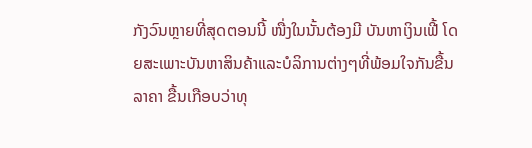ກັງວົນຫຼາຍທີ່ສຸດຕອນນີ້ ໜື່ງໃນນັ້ນຕ້ອງມີ ບັນຫາເງິນເຟີ້ ໂດຍສະເພາະບັນຫາສິນຄ້າແລະບໍລິການຕ່າງໆທີ່ພ້ອມໃຈກັນຂື້ນລາຄາ ຂື້ນເກືອບວ່າທຸ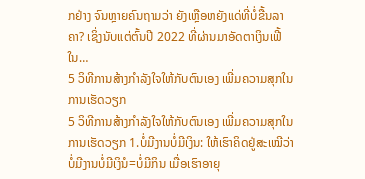ກຢ່າງ ຈົນຫຼາຍຄົນຖາມວ່າ ຍັງເຫຼືອຫຍັງແດ່ທີ່ບໍ່ຂື້ນລາຄາ? ເຊິ່ງນັບແຕ່ຕົ້ນປີ 2022 ທີ່ຜ່ານມາອັດຕາເງິນເຟີ້ໃນ…
5 ວິທີການສ້າງກຳລັງໃຈໃຫ້ກັບຕົນເອງ ເພີ່ມຄວາມສຸກໃນການເຮັດວຽກ
5 ວິທີການສ້າງກຳລັງໃຈໃຫ້ກັບຕົນເອງ ເພີ່ມຄວາມສຸກໃນການເຮັດວຽກ 1.ບໍ່ມີງານບໍ່ມີເງິນ: ໃຫ້ເຮົາຄິດຢູ່ສະເໝີວ່າ ບໍ່ມີງານບໍ່ມີເງິນໍ=ບໍ່ມີກິນ ເມື່ອເຮົາອາຍຸ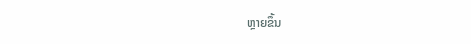ຫຼາຍຂຶ້ນ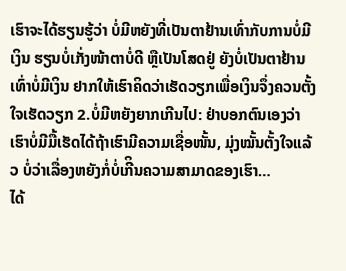ເຮົາຈະໄດ້ຮຽນຮູ້ວ່າ ບໍ່ມີຫຍັງທີ່ເປັນຕາຢ້ານເທົ່າກັບການບໍ່ມີເງິນ ຮຽນບໍ່ເກັ່ງໜ້າຕາບໍ່ດີ ຫຼືເປັນໂສດຢູ່ ຍັງບໍ່ເປັນຕາຢ້ານເທົ່າບໍ່ມີເງິນ ຢາກໃຫ້ເຮົາຄິດວ່າເຮັດວຽກເພື່ອເງິນຈຶ່ງຄວນຕັ້ງໃຈເຮັດວຽກ 2.ບໍ່ມີຫຍັງຍາກເກີນໄປ: ຢ່າບອກຕົນເອງວ່າເຮົາບໍ່ມີມື້ເຮັດໄດ້ຖ້າເຮົາມີຄວາມເຊື່ອໜັ້ນ, ມຸ່ງໝັ້ນຕັ້ງໃຈແລ້ວ ບໍ່ວ່າເລື່ອງຫຍັງກໍ່ບໍ່ເກີິນຄວາມສາມາດຂອງເຮົາ…
ໄດ້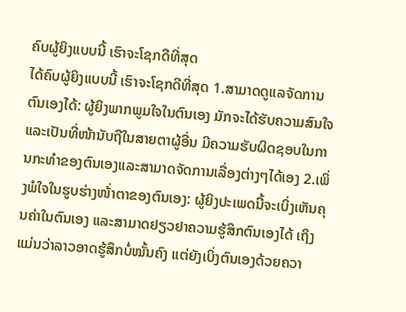ຄົບຜູ້ຍິງແບບນີ້ ເຮົາຈະໂຊກດີທີ່ສຸດ
ໄດ້ຄົບຜູ້ຍິງແບບນີ້ ເຮົາຈະໂຊກດີທີ່ສຸດ 1.ສາມາດດູແລຈັດການຕົນເອງໄດ້: ຜູ້ຍິງພາກພູມໃຈໃນຕົນເອງ ມັກຈະໄດ້ຮັບຄວາມສົນໃຈ ແລະເປັນທີ່ໜ້ານັບຖືໃນສາຍຕາຜູ້ອື່ນ ມີຄວາມຮັບຜິດຊອບໃນການກະທຳຂອງຕົນເອງແລະສາມາດຈັດການເລື່ອງຕ່າງໆໄດ້ເອງ 2.ເພິ່ງພໍໃຈໃນຮູບຮ່າງໜ້່າຕາຂອງຕົນເອງ: ຜູ້ຍິງປະເພດນີ້ຈະເບິ່ງເຫັນຄຸນຄ່າໃນຕົນເອງ ແລະສາມາດຢຽວຢາຄວາມຮູ້ສຶກຕົນເອງໄດ້ ເຖິງແມ່ນວ່າລາວອາດຮູ້ສຶກບໍ່ໝັ້ນຄົງ ແຕ່ຍັງເບິ່ງຕົນເອງດ້ວຍຄວາ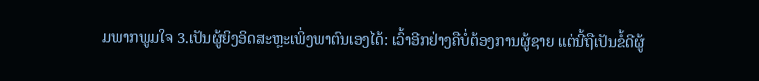ມພາກພູມໃຈ 3.ເປັນຜູ້ຍິງອິດສະຫຼະເພິ່ງພາຕົນເອງໄດ້: ເວົ້າອີກຢ່າງຄືບໍ່ຕ້ອງການຜູ້ຊາຍ ແຕ່ນີ້ຖືເປັນຂໍ້ດີຜູ້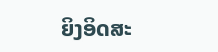ຍິງອິດສະ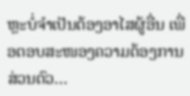ຫຼະບໍ່ຈຳເປັນຕ້ອງອາໄສຜູ້ອື່ນ ເພື່ອຕອບສະໜອງຄວາມຕ້ອງການສ່ວນຕົວ…